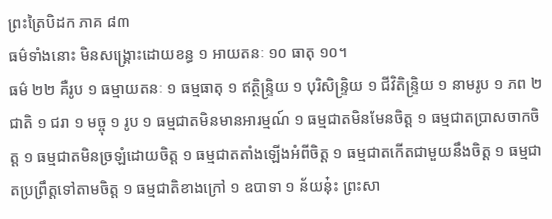ព្រះត្រៃបិដក ភាគ ៨៣
ធម៌ទាំងនោះ មិនសង្រ្គោះដោយខន្ធ ១ អាយតនៈ ១០ ធាតុ ១០។
ធម៌ ២២ គឺរូប ១ ធម្មាយតនៈ ១ ធម្មធាតុ ១ ឥត្ថិន្រ្ទិយ ១ បុរិសិន្រ្ទិយ ១ ជីវិតិន្រ្ទិយ ១ នាមរូប ១ ភព ២ ជាតិ ១ ជរា ១ មច្ចុ ១ រូប ១ ធម្មជាតមិនមានអារម្មណ៍ ១ ធម្មជាតមិនមែនចិត្ត ១ ធម្មជាតប្រាសចាកចិត្ត ១ ធម្មជាតមិនច្រឡំដោយចិត្ត ១ ធម្មជាតតាំងឡើងអំពីចិត្ត ១ ធម្មជាតកើតជាមួយនឹងចិត្ត ១ ធម្មជាតប្រព្រឹត្តទៅតាមចិត្ត ១ ធម្មជាតិខាងក្រៅ ១ ឧបាទា ១ ន័យនុ៎ះ ព្រះសា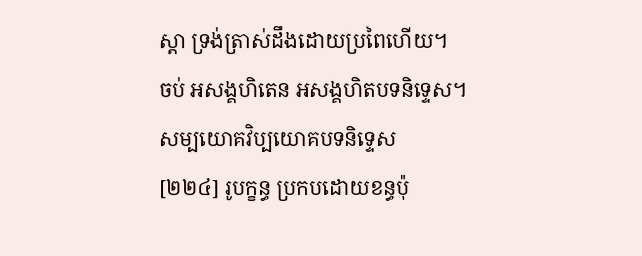ស្តា ទ្រង់ត្រាស់ដឹងដោយប្រពៃហើយ។
ចប់ អសង្គហិតេន អសង្គហិតបទនិទ្ទេស។
សម្បយោគវិប្បយោគបទនិទ្ទេស
[២២៤] រូបក្ខន្ធ ប្រកបដោយខន្ធប៉ុ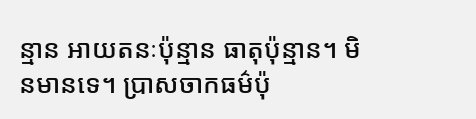ន្មាន អាយតនៈប៉ុន្មាន ធាតុប៉ុន្មាន។ មិនមានទេ។ ប្រាសចាកធម៌ប៉ុ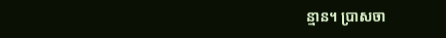ន្មាន។ ប្រាសចា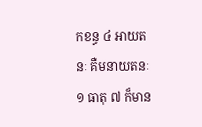កខន្ធ ៤ អាយតនៈ គឺមនាយតនៈ ១ ធាតុ ៧ ក៏មាន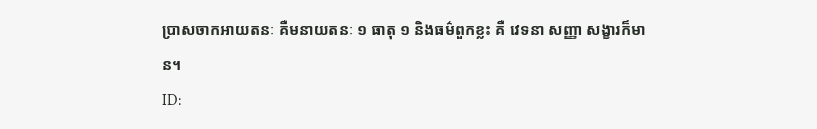ប្រាសចាកអាយតនៈ គឺមនាយតនៈ ១ ធាតុ ១ និងធម៌ពួកខ្លះ គឺ វេទនា សញ្ញា សង្ខារក៏មាន។
ID: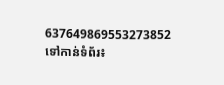637649869553273852
ទៅកាន់ទំព័រ៖